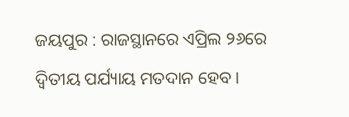ଜୟପୁର : ରାଜସ୍ଥାନରେ ଏପ୍ରିଲ ୨୬ରେ ଦ୍ୱିତୀୟ ପର୍ଯ୍ୟାୟ ମତଦାନ ହେବ ।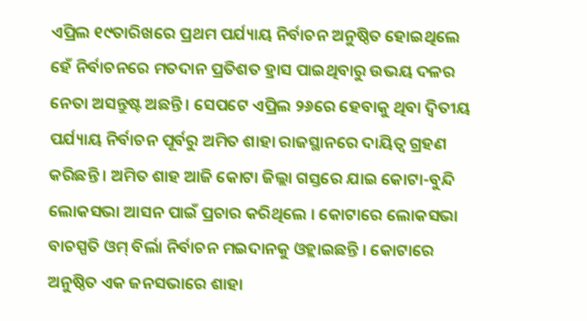ଏପ୍ରିଲ ୧୯ତାରିଖରେ ପ୍ରଥମ ପର୍ଯ୍ୟାୟ ନିର୍ବାଚନ ଅନୁଷ୍ଠିତ ହୋଇଥିଲେ ହେଁ ନିର୍ବାଚନରେ ମତଦାନ ପ୍ରତିଶତ ହ୍ରାସ ପାଇଥିବାରୁ ଉଭୟ ଦଳର ନେତା ଅସନ୍ତୁଷ୍ଟ ଅଛନ୍ତି । ସେପଟେ ଏପ୍ରିଲ ୨୬ରେ ହେବାକୁ ଥିବା ଦ୍ୱିତୀୟ ପର୍ଯ୍ୟାୟ ନିର୍ବାଚନ ପୂର୍ବରୁ ଅମିତ ଶାହା ରାଜସ୍ଥାନରେ ଦାୟିତ୍ୱ ଗ୍ରହଣ କରିଛନ୍ତି । ଅମିତ ଶାହ ଆଜି କୋଟା ଜିଲ୍ଲା ଗସ୍ତରେ ଯାଇ କୋଟା-ବୁନ୍ଦି ଲୋକସଭା ଆସନ ପାଇଁ ପ୍ରଚାର କରିଥିଲେ । କୋଟାରେ ଲୋକସଭା ବାଚସ୍ପତି ଓମ୍ ବିର୍ଲା ନିର୍ବାଚନ ମଇଦାନକୁ ଓହ୍ଲାଇଛନ୍ତି । କୋଟାରେ ଅନୁଷ୍ଠିତ ଏକ ଜନସଭାରେ ଶାହା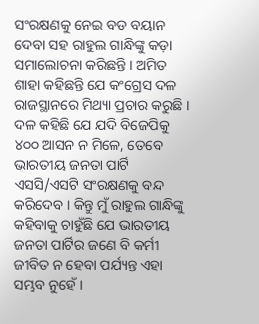ସଂରକ୍ଷଣକୁ ନେଇ ବଡ ବୟାନ ଦେବା ସହ ରାହୁଲ ଗାନ୍ଧିଙ୍କୁ କଡ଼ା ସମାଲୋଚନା କରିଛନ୍ତି । ଅମିତ ଶାହା କହିଛନ୍ତି ଯେ କଂଗ୍ରେସ ଦଳ ରାଜସ୍ଥାନରେ ମିଥ୍ୟା ପ୍ରଚାର କରୁଛି । ଦଳ କହିଛି ଯେ ଯଦି ବିଜେପିକୁ ୪୦୦ ଆସନ ନ ମିଳେ, ତେବେ ଭାରତୀୟ ଜନତା ପାର୍ଟି ଏସସି/ଏସଟି ସଂରକ୍ଷଣକୁ ବନ୍ଦ କରିଦେବ । କିନ୍ତୁ ମୁଁ ରାହୁଲ ଗାନ୍ଧିଙ୍କୁ କହିବାକୁ ଚାହୁଁଛି ଯେ ଭାରତୀୟ ଜନତା ପାର୍ଟିର ଜଣେ ବି କର୍ମୀ ଜୀବିତ ନ ହେବା ପର୍ଯ୍ୟନ୍ତ ଏହା ସମ୍ଭବ ନୁହେଁ ।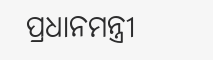ପ୍ରଧାନମନ୍ତ୍ରୀ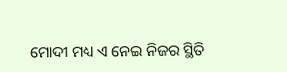ମୋଦୀ ମଧ୍ୟ ଏ ନେଇ ନିଜର ସ୍ଥିତି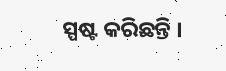ସ୍ପଷ୍ଟ କରିଛନ୍ତି ।